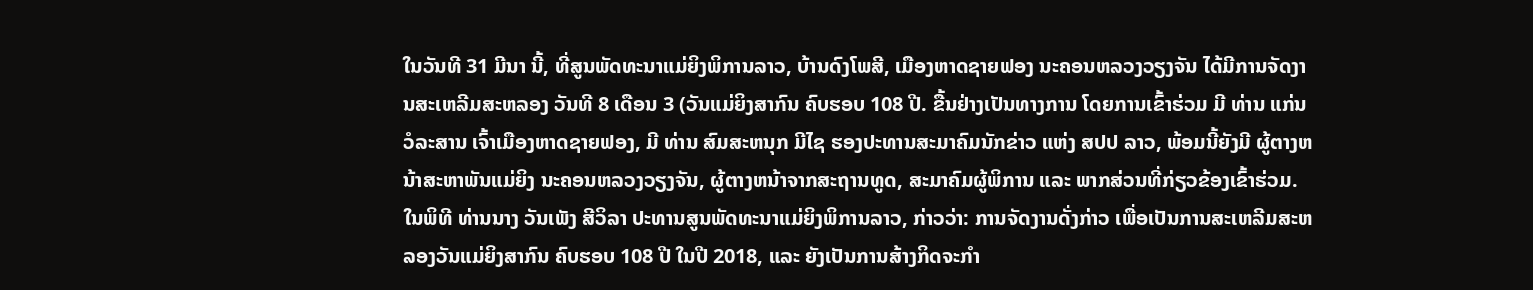ໃນວັນທີ 31 ມີນາ ນີ້, ທີ່ສູນພັດທະນາແມ່ຍິງພິການລາວ, ບ້ານດົງໂພສີ, ເມືອງຫາດຊາຍຟອງ ນະຄອນຫລວງວຽງຈັນ ໄດ້ມີການຈັດງານສະເຫລີມສະຫລອງ ວັນທີ 8 ເດືອນ 3 (ວັນແມ່ຍິງສາກົນ ຄົບຮອບ 108 ປີ. ຂື້ນຢ່າງເປັນທາງການ ໂດຍການເຂົ້າຮ່ວມ ມີ ທ່ານ ແກ່ນ ວໍລະສານ ເຈົ້າເມືອງຫາດຊາຍຟອງ, ມີ ທ່ານ ສົມສະຫນຸກ ມີໄຊ ຮອງປະທານສະມາຄົມນັກຂ່າວ ແຫ່ງ ສປປ ລາວ, ພ້ອມນີ້ຍັງມີ ຜູ້ຕາງຫນ້າສະຫາພັນແມ່ຍິງ ນະຄອນຫລວງວຽງຈັນ, ຜູ້ຕາງຫນ້າຈາກສະຖານທູດ, ສະມາຄົມຜູ້ພິການ ແລະ ພາກສ່ວນທີ່ກ່ຽວຂ້ອງເຂົ້າຮ່ວມ.
ໃນພິທີ ທ່ານນາງ ວັນເພັງ ສີວິລາ ປະທານສູນພັດທະນາແມ່ຍິງພິການລາວ, ກ່າວວ່າ: ການຈັດງານດັ່ງກ່າວ ເພື່ອເປັນການສະເຫລີມສະຫລອງວັນແມ່ຍິງສາກົນ ຄົບຮອບ 108 ປີ ໃນປີ 2018, ແລະ ຍັງເປັນການສ້າງກິດຈະກໍາ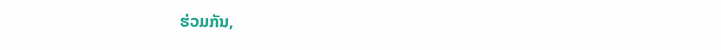ຮ່ວມກັນ,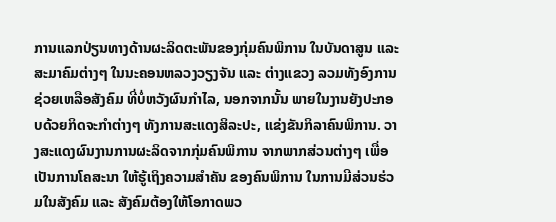ການແລກປ່ຽນທາງດ້ານຜະລິດຕະພັນຂອງກຸ່ມຄົນພິການ ໃນບັນດາສູນ ແລະ ສະມາຄົມຕ່າງໆ ໃນນະຄອນຫລວງວຽງຈັນ ແລະ ຕ່າງແຂວງ ລວມທັງອົງການຊ່ວຍເຫລືອສັງຄົມ ທີ່ບໍ່ຫວັງຜົນກໍາໄລ, ນອກຈາກນັ້ນ ພາຍໃນງານຍັງປະກອບດ້ວຍກິດຈະກໍາຕ່າງໆ ທັງການສະແດງສິລະປະ, ແຂ່ງຂັນກິລາຄົນພິການ. ວາງສະແດງຜົນງານການຜະລິດຈາກກຸ່ມຄົນພິການ ຈາກພາກສ່ວນຕ່າງໆ ເພື່ອເປັນການໂຄສະນາ ໃຫ້ຮູ້ເຖິງຄວາມສໍາຄັນ ຂອງຄົນພິການ ໃນການມີສ່ວນຮ່ວມໃນສັງຄົມ ແລະ ສັງຄົມຕ້ອງໃຫ້ໂອກາດພວ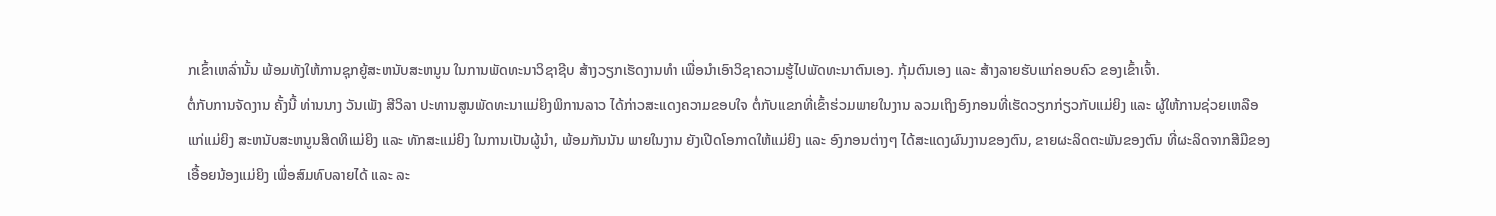ກເຂົ້າເຫລົ່ານັ້ນ ພ້ອມທັງໃຫ້ການຊຸກຍູ້ສະຫນັບສະຫນູນ ໃນການພັດທະນາວິຊາຊີບ ສ້າງວຽກເຮັດງານທໍາ ເພື່ອນໍາເອົາວິຊາຄວາມຮູ້ໄປພັດທະນາຕົນເອງ. ກຸ້ມຕົນເອງ ແລະ ສ້າງລາຍຮັບແກ່ຄອບຄົວ ຂອງເຂົ້າເຈົ້າ.
ຕໍ່ກັບການຈັດງານ ຄັ້ງນີ້ ທ່ານນາງ ວັນເພັງ ສີວິລາ ປະທານສູນພັດທະນາແມ່ຍິງພິການລາວ ໄດ້ກ່າວສະແດງຄວາມຂອບໃຈ ຕໍ່ກັບແຂກທີ່ເຂົ້າຮ່ວມພາຍໃນງານ ລວມເຖິງອົງກອນທີ່ເຮັດວຽກກ່ຽວກັບແມ່ຍິງ ແລະ ຜູ້ໃຫ້ການຊ່ວຍເຫລືອແກ່ແມ່ຍິງ ສະຫນັບສະຫນູນສິດທິແມ່ຍິງ ແລະ ທັກສະແມ່ຍິງ ໃນການເປັນຜູ້ນໍາ, ພ້ອມກັນນັນ ພາຍໃນງານ ຍັງເປີດໂອກາດໃຫ້ແມ່ຍິງ ແລະ ອົງກອນຕ່າງໆ ໄດ້ສະແດງຜົນງານຂອງຕົນ, ຂາຍຜະລິດຕະພັນຂອງຕົນ ທີ່ຜະລິດຈາກສີມືຂອງເອື້ອຍນ້ອງແມ່ຍິງ ເພື່ອສົມທົບລາຍໄດ້ ແລະ ລະ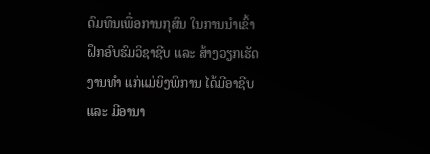ດົມທຶນເພື່ອການກຸສົນ ໃນການນໍາເຂົ້າຝຶກອົບຮົມວິຊາຊີບ ແລະ ສ້າງວຽກເຮັດງານທໍາ ແກ່ແມ່ຍິງພິການ ໄດ້ມີອາຊີບ ແລະ ມີອານາ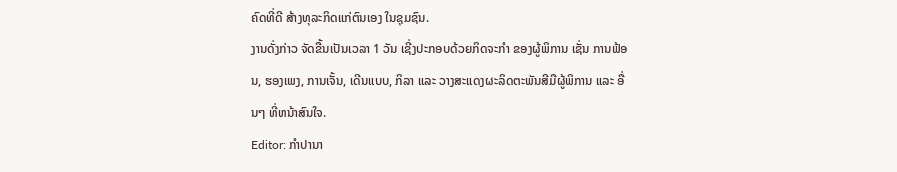ຄົດທີ່ດີ ສ້າງທຸລະກິດແກ່ຕົນເອງ ໃນຊຸມຊົນ.
ງານດັ່ງກ່າວ ຈັດຂື້ນເປັນເວລາ 1 ວັນ ເຊີ່ງປະກອບດ້ວຍກິດຈະກໍາ ຂອງຜູ້ພິການ ເຊັ່ນ ການຟ້ອນ, ຮອງເພງ, ການເຈັ້ນ, ເດີນແບບ, ກິລາ ແລະ ວາງສະແດງຜະລິດຕະພັນສີມືຜູ້ພິການ ແລະ ອື່ນໆ ທີ່ຫນ້າສົນໃຈ.
Editor: ກຳປານາ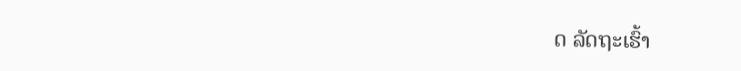ດ ລັດຖະເຮົ້າ